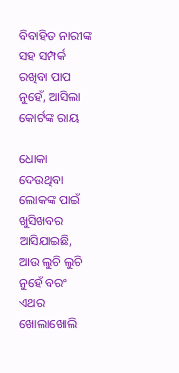ବିବାହିତ ନାରୀଙ୍କ ସହ ସମ୍ପର୍କ ରଖିବା ପାପ ନୁହେଁ, ଆସିଲା କୋର୍ଟଙ୍କ ରାୟ

ଧୋକା ଦେଉଥିବା ଲୋକଙ୍କ ପାଇଁ ଖୁସିଖବର ଆସିଯାଇଛି, ଆଉ ଲୁଚି ଲୁଚି ନୁହେଁ ବରଂ ଏଥର ଖୋଲାଖୋଲି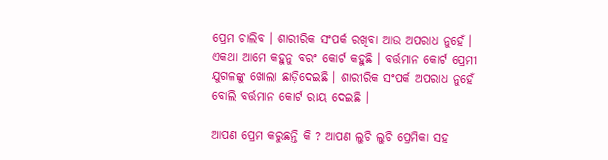ପ୍ରେମ ଚାଲିବ । ଶାରୀରିକ ସଂପର୍କ ରଖିବା ଆଉ ଅପରାଧ ନୁହେଁ । ଏକଥା ଆମେ କହୁନୁ ବରଂ କୋର୍ଟ କହୁଛି । ବର୍ତ୍ତମାନ କୋର୍ଟ ପ୍ରେମୀ ଯୁଗଳଙ୍କୁ ଖୋଲା ଛାଡ଼ିଦେଇଛି । ଶାରୀରିକ ସଂପର୍କ ଅପରାଧ ନୁହେଁ ବୋଲି ବର୍ତ୍ତମାନ କୋର୍ଟ ରାୟ ଦେଇଛି ।

ଆପଣ ପ୍ରେମ କରୁଛନ୍ତି କି ? ଆପଣ ଲୁଚି ଲୁଚି ପ୍ରେମିକା ସହ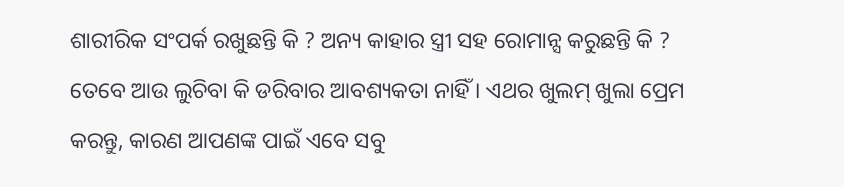ଶାରୀରିକ ସଂପର୍କ ରଖୁଛନ୍ତି କି ? ଅନ୍ୟ କାହାର ସ୍ତ୍ରୀ ସହ ରୋମାନ୍ସ କରୁଛନ୍ତି କି ? ତେବେ ଆଉ ଲୁଚିବା କି ଡରିବାର ଆବଶ୍ୟକତା ନାହିଁ । ଏଥର ଖୁଲମ୍ ଖୁଲା ପ୍ରେମ କରନ୍ତୁ, କାରଣ ଆପଣଙ୍କ ପାଇଁ ଏବେ ସବୁ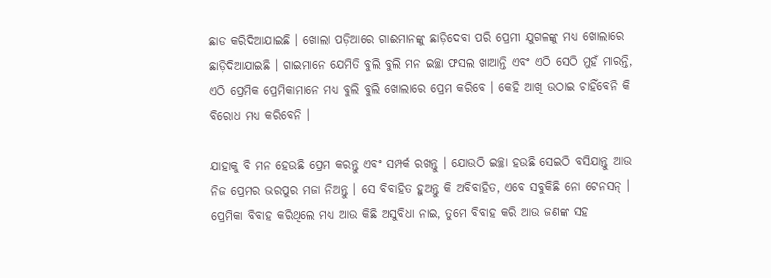ଛାଡ କରିଦିଆଯାଇଛି । ଖୋଲା ପଡ଼ିଆରେ ଗାଈମାନଙ୍କୁ ଛାଡ଼ିଦେବା ପରି ପ୍ରେମୀ ଯୁଗଳଙ୍କୁ ମଧ୍ୟ ଖୋଲାରେ ଛାଡ଼ିଦିଆଯାଇଛି । ଗାଇମାନେ ଯେମିତି ବୁଲି ବୁଲି ମନ ଇଚ୍ଛା ଫସଲ ଖାଆନ୍ତି ଏବଂ ଏଠି ସେଠି ମୁହଁ ମାରନ୍ତି, ଏଠି ପ୍ରେମିକ ପ୍ରେମିକାମାନେ ମଧ୍ୟ ବୁଲି ବୁଲି ଖୋଲାରେ ପ୍ରେମ କରିବେ । କେହି ଆଖି ଉଠାଇ ଚାହିଁବେନି କି ବିରୋଧ ମଧ୍ୟ କରିବେନି ।

ଯାହାକୁ ବି ମନ ହେଉଛି ପ୍ରେମ କରନ୍ତୁ ଏବଂ ସମ୍ପର୍କ ରଖନ୍ତୁ । ଯୋଉଠି ଇଚ୍ଛା ହଉଛି ସେଇଠି ବସିଯାନ୍ତୁ ଆଉ ନିଜ ପ୍ରେମର ଭରପୁର ମଜା ନିଅନ୍ତୁ । ସେ ବିବାହିତ ହୁଅନ୍ତୁ କି ଅବିବାହିତ, ଏବେ ସବୁକିଛି ନୋ ଟେନସନ୍ । ପ୍ରେମିକା ବିବାହ କରିଥିଲେ ମଧ୍ୟ ଆଉ କିଛି ଅସୁବିଧା ନାଇ, ତୁମେ ବିବାହ କରି ଆଉ ଜଣଙ୍କ ସହ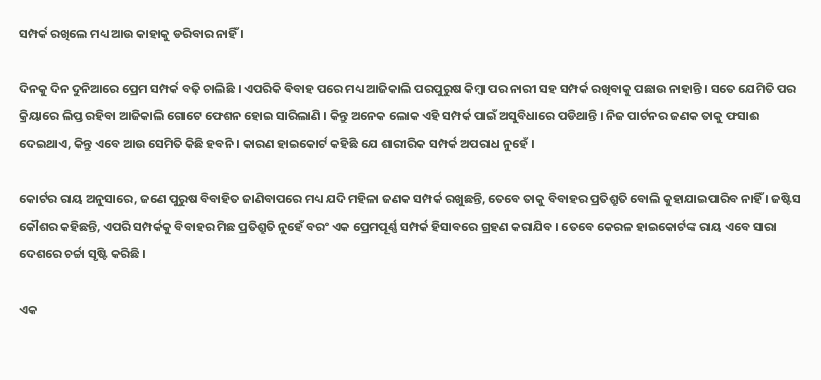ସମ୍ପର୍କ ରଖିଲେ ମଧ୍ୟ ଆଉ କାହାକୁ ଡରିବାର ନାହିଁ ।

ଦିନକୁ ଦିନ ଦୁନିଆରେ ପ୍ରେମ ସମ୍ପର୍କ ବଢ଼ି ଚାଲିଛି । ଏପରିକି ଵିବାହ ପରେ ମଧ୍ୟ ଆଜିକାଲି ପରପୁରୁଷ କିମ୍ବା ପର ନାରୀ ସହ ସମ୍ପର୍କ ରଖିବାକୁ ପଛାଉ ନାହାନ୍ତି । ସତେ ଯେମିତି ପର କ୍ରିୟାରେ ଲିପ୍ତ ରହିବା ଆଜିକାଲି ଗୋଟେ ଫେଶନ ହୋଇ ସାରିଲାଣି । କିନ୍ତୁ ଅନେକ ଲୋକ ଏହି ସମ୍ପର୍କ ପାଇଁ ଅସୁବିଧାରେ ପଡିଥାନ୍ତି । ନିଜ ପାର୍ଟନର ଜଣକ ତାକୁ ଫସାଈ ଦେଇଥାଏ, କିନ୍ତୁ ଏବେ ଆଉ ସେମିତି କିଛି ହବନି । କାରଣ ହାଇକୋର୍ଟ କହିଛି ଯେ ଶାରୀରିକ ସମ୍ପର୍କ ଅପରାଧ ନୁହେଁ ।

କୋର୍ଟର ରାୟ ଅନୁସାରେ, ଜଣେ ପୁରୁଷ ବିବାହିତ ଜାଣିବାପରେ ମଧ୍ୟ ଯଦି ମହିଳା ଜଣକ ସମ୍ପର୍କ ରଖୁଛନ୍ତି, ତେବେ ତାକୁ ବିବାହର ପ୍ରତିଶ୍ରୁତି ବୋଲି କୁହାଯାଇପାରିବ ନାହିଁ । ଜଷ୍ଟିସ କୌଶର କହିଛନ୍ତି, ଏପରି ସମ୍ପର୍କକୁ ବିବାହର ମିଛ ପ୍ରତିଶ୍ରୁତି ନୁହେଁ ବରଂ ଏକ ପ୍ରେମପୂର୍ଣ୍ଣ ସମ୍ପର୍କ ହିସାବରେ ଗ୍ରହଣ କରାଯିବ । ତେବେ କେରଳ ହାଇକୋର୍ଟଙ୍କ ରାୟ ଏବେ ସାରା ଦେଶରେ ଚର୍ଚ୍ଚା ସୃଷ୍ଟି କରିଛି ।

ଏକ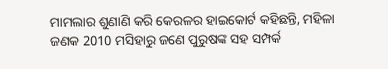ମାମଲାର ଶୁଣାଣି କରି କେରଳର ହାଇକୋର୍ଟ କହିଛନ୍ତି, ମହିଳା ଜଣକ 2010 ମସିହାରୁ ଜଣେ ପୁରୁଷଙ୍କ ସହ ସମ୍ପର୍କ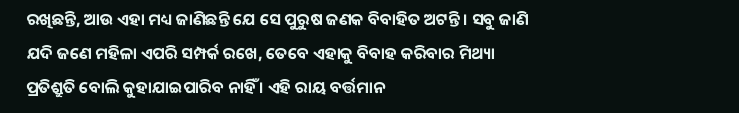ରଖିଛନ୍ତି, ଆଉ ଏହା ମଧ୍ୟ ଜାଣିଛନ୍ତି ଯେ ସେ ପୁରୁଷ ଜଣକ ବିବାହିତ ଅଟନ୍ତି । ସବୁ ଜାଣି ଯଦି ଜଣେ ମହିଳା ଏପରି ସମ୍ପର୍କ ରଖେ, ତେବେ ଏହାକୁ ବିବାହ କରିବାର ମିଥ୍ୟା ପ୍ରତିଶ୍ରୁତି ବୋଲି କୁହାଯାଇପାରିବ ନାହିଁ । ଏହି ରାୟ ବର୍ତ୍ତମାନ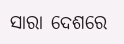ସାରା ଦେଶରେ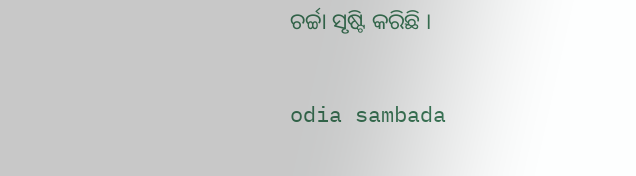ଚର୍ଚ୍ଚା ସୃଷ୍ଟି କରିଛି ।

odia sambada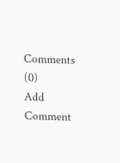Comments (0)
Add Comment